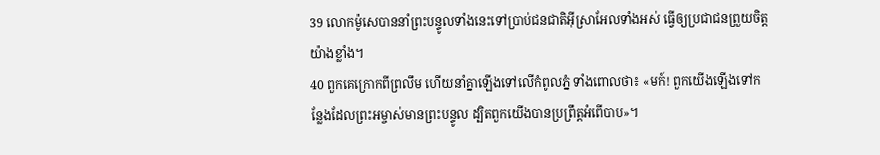39 លោកម៉ូសេបាននាំព្រះបន្ទូលទាំងនេះទៅប្រាប់ជនជាតិអ៊ីស្រាអែលទាំងអស់ ធ្វើឲ្យប្រជាជនព្រួយចិត្តយ៉ាងខ្លាំង។
40 ពួកគេក្រោកពីព្រលឹម ហើយនាំគ្នាឡើងទៅលើកំពូលភ្នំ ទាំងពោលថា៖ «មក៍! ពួកយើងឡើងទៅកន្លែងដែលព្រះអម្ចាស់មានព្រះបន្ទូល ដ្បិតពួកយើងបានប្រព្រឹត្តអំពើបាប»។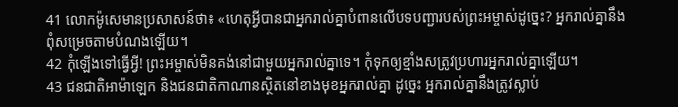41 លោកម៉ូសេមានប្រសាសន៍ថា៖ «ហេតុអ្វីបានជាអ្នករាល់គ្នាបំពានលើបទបញ្ជារបស់ព្រះអម្ចាស់ដូច្នេះ? អ្នករាល់គ្នានឹងពុំសម្រេចតាមបំណងឡើយ។
42 កុំឡើងទៅធ្វើអ្វី! ព្រះអម្ចាស់មិនគង់នៅជាមួយអ្នករាល់គ្នាទេ។ កុំទុកឲ្យខ្មាំងសត្រូវប្រហារអ្នករាល់គ្នាឡើយ។
43 ជនជាតិអាម៉ាឡេក និងជនជាតិកាណានស្ថិតនៅខាងមុខអ្នករាល់គ្នា ដូច្នេះ អ្នករាល់គ្នានឹងត្រូវស្លាប់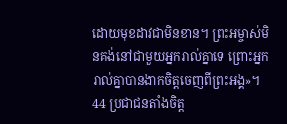ដោយមុខដាវជាមិនខាន។ ព្រះអម្ចាស់មិនគង់នៅជាមួយអ្នករាល់គ្នាទេ ព្រោះអ្នករាល់គ្នាបានងាកចិត្តចេញពីព្រះអង្គ»។
44 ប្រជាជនតាំងចិត្ត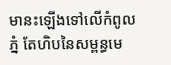មានះឡើងទៅលើកំពូលភ្នំ តែហិបនៃសម្ពន្ធមេ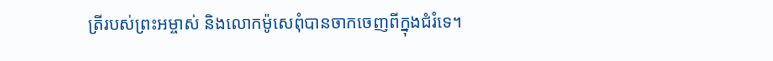ត្រីរបស់ព្រះអម្ចាស់ និងលោកម៉ូសេពុំបានចាកចេញពីក្នុងជំរំទេ។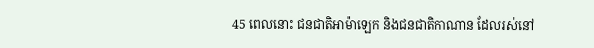45 ពេលនោះ ជនជាតិអាម៉ាឡេក និងជនជាតិកាណាន ដែលរស់នៅ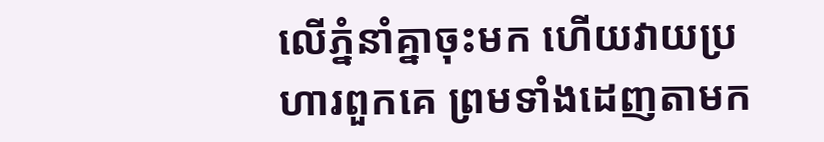លើភ្នំនាំគ្នាចុះមក ហើយវាយប្រហារពួកគេ ព្រមទាំងដេញតាមក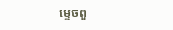ម្ទេចពួ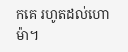កគេ រហូតដល់ហោម៉ា។